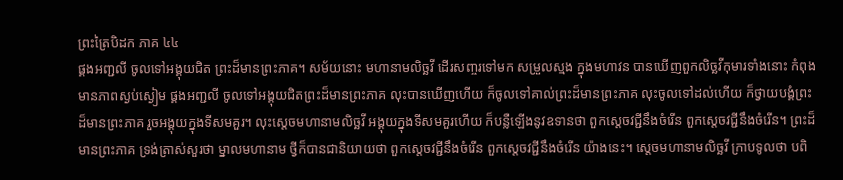ព្រះត្រៃបិដក ភាគ ៤៤
ផ្គងអញ្ជលី ចូលទៅអង្គុយជិត ព្រះដ៏មានព្រះភាគ។ សម័យនោះ មហានាមលិច្ឆវី ដើរសញ្ចរទៅមក សម្រួលស្មង ក្នុងមហាវន បានឃើញពួកលិច្ឆវីកុមារទាំងនោះ កំពុងមានភាពស្ងប់ស្ងៀម ផ្គងអញ្ជលី ចូលទៅអង្គុយជិតព្រះដ៏មានព្រះភាគ លុះបានឃើញហើយ ក៏ចូលទៅគាល់ព្រះដ៏មានព្រះភាគ លុះចូលទៅដល់ហើយ ក៏ថ្វាយបង្គំព្រះដ៏មានព្រះភាគ រួចអង្គុយក្នុងទីសមគួរ។ លុះស្តេចមហានាមលិច្ឆវី អង្គុយក្នុងទីសមគួរហើយ ក៏បន្លឺឡើងនូវឧទានថា ពួកស្តេចវជ្ជីនឹងចំរើន ពួកស្តេចវជ្ជីនឹងចំរើន។ ព្រះដ៏មានព្រះភាគ ទ្រង់ត្រាស់សួរថា ម្នាលមហានាម ថ្វីក៏បានជានិយាយថា ពួកស្តេចវជ្ជីនឹងចំរើន ពួកស្តេចវជ្ជីនឹងចំរើន យ៉ាងនេះ។ សេ្តចមហានាមលិច្ឆវី ក្រាបទូលថា បពិ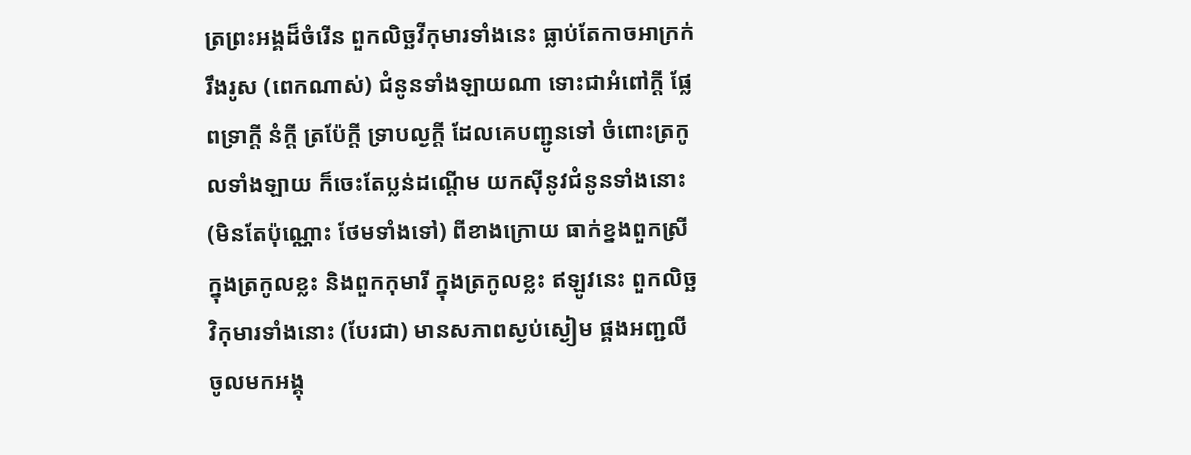ត្រព្រះអង្គដ៏ចំរើន ពួកលិច្ឆវីកុមារទាំងនេះ ធ្លាប់តែកាចអាក្រក់ រឹងរូស (ពេកណាស់) ជំនូនទាំងឡាយណា ទោះជាអំពៅក្តី ផ្លែពទ្រាក្តី នំក្តី ត្រប៉ែក្តី ទ្រាបល្ងក្តី ដែលគេបញ្ជូនទៅ ចំពោះត្រកូលទាំងឡាយ ក៏ចេះតែប្លន់ដណ្តើម យកស៊ីនូវជំនូនទាំងនោះ (មិនតែប៉ុណ្ណោះ ថែមទាំងទៅ) ពីខាងក្រោយ ធាក់ខ្នងពួកស្រី ក្នុងត្រកូលខ្លះ និងពួកកុមារី ក្នុងត្រកូលខ្លះ ឥឡូវនេះ ពួកលិច្ឆវិកុមារទាំងនោះ (បែរជា) មានសភាពស្ងប់ស្ងៀម ផ្គងអញ្ជលី ចូលមកអង្គុ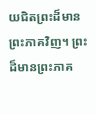យជិតព្រះដ៏មានព្រះភាគវិញ។ ព្រះដ៏មានព្រះភាគ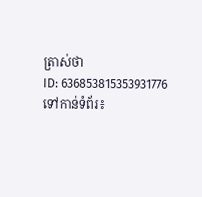ត្រាស់ថា
ID: 636853815353931776
ទៅកាន់ទំព័រ៖